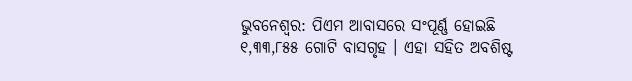ଭୁବନେଶ୍ୱର: ପିଏମ ଆବାସରେ ସଂପୂର୍ଣ୍ଣ ହୋଇଛି ୧,୩୩,୮୫୫ ଗୋଟି ବାସଗୃହ । ଏହା ସହିତ ଅବଶିଷ୍ଟ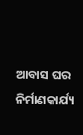ଆବାସ ଘର ନିର୍ମାଣକାର୍ଯ୍ୟ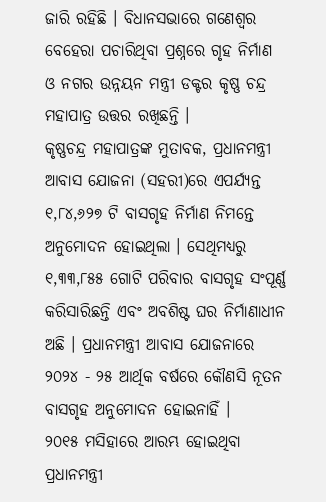ଜାରି ରହିଛି । ବିଧାନସଭାରେ ଗଣେଶ୍ୱର ବେହେରା ପଚାରିଥିବା ପ୍ରଶ୍ନରେ ଗୃହ ନିର୍ମାଣ ଓ ନଗର ଉନ୍ନୟନ ମନ୍ତ୍ରୀ ଡକ୍ଟର କୃଷ୍ଣ ଚନ୍ଦ୍ର ମହାପାତ୍ର ଉତ୍ତର ରଖିଛନ୍ତି ।
କୃଷ୍ଣଚନ୍ଦ୍ର ମହାପାତ୍ରଙ୍କ ମୁତାବକ, ପ୍ରଧାନମନ୍ତ୍ରୀ ଆବାସ ଯୋଜନା (ସହରୀ)ରେ ଏପର୍ଯ୍ୟନ୍ତ ୧,୮୪,୬୨୭ ଟି ବାସଗୃହ ନିର୍ମାଣ ନିମନ୍ତେ ଅନୁମୋଦନ ହୋଇଥିଲା । ସେଥିମଧ୍ୟରୁ ୧,୩୩,୮୫୫ ଗୋଟି ପରିବାର ବାସଗୃହ ସଂପୂର୍ଣ୍ଣ କରିସାରିଛନ୍ତି ଏବଂ ଅବଶିଷ୍ଟ ଘର ନିର୍ମାଣାଧୀନ ଅଛି । ପ୍ରଧାନମନ୍ତ୍ରୀ ଆବାସ ଯୋଜନାରେ ୨୦୨୪ - ୨୫ ଆର୍ଥିକ ବର୍ଷରେ କୌଣସି ନୂତନ ବାସଗୃହ ଅନୁମୋଦନ ହୋଇନାହିଁ ।
୨୦୧୫ ମସିହାରେ ଆରମ୍ଭ ହୋଇଥିବା ପ୍ରଧାନମନ୍ତ୍ରୀ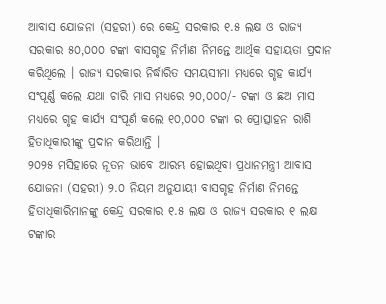ଆବାସ ଯୋଜନା (ସହରୀ) ରେ କେନ୍ଦ୍ର ସରକାର ୧.୫ ଲକ୍ଷ ଓ ରାଜ୍ୟ ସରକାର ୫୦,୦୦୦ ଟଙ୍କା ବାସଗୃହ ନିର୍ମାଣ ନିମନ୍ତେ ଆର୍ଥିକ ସହାୟତା ପ୍ରଦାନ କରିଥିଲେ । ରାଜ୍ୟ ସରକାର ନିର୍ଦ୍ଧାରିତ ସମୟସୀମା ମଧ୍ୟରେ ଗୃହ କାର୍ଯ୍ୟ ସଂପୂର୍ଣ୍ଣ କଲେ ଯଥା ଚାରି ମାସ ମଧ୍ୟରେ ୨୦,୦୦୦/- ଟଙ୍କା ଓ ଛଅ ମାସ ମଧ୍ୟରେ ଗୃହ କାର୍ଯ୍ୟ ସଂପୂର୍ଣ କଲେ ୧୦,୦୦୦ ଟଙ୍କା ର ପ୍ରୋତ୍ସାହନ ରାଶି ହିତାଧିକାରୀଙ୍କୁ ପ୍ରଦାନ କରିଥାନ୍ତି ।
୨୦୨୫ ମସିହାରେ ନୂତନ ଭାବେ ଆରମ୍ଭ ହୋଇଥିବା ପ୍ରଧାନମନ୍ତ୍ରୀ ଆବାସ ଯୋଜନା (ସହରୀ) ୨.୦ ନିୟମ ଅନୁଯାୟୀ ବାସଗୃହ ନିର୍ମାଣ ନିମନ୍ତେ ହିତାଧିକାରିମାନଙ୍କୁ କେନ୍ଦ୍ର ସରକାର ୧.୫ ଲକ୍ଷ ଓ ରାଜ୍ୟ ସରକାର ୧ ଲକ୍ଷ ଟଙ୍କାର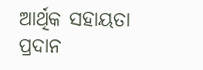ଆର୍ଥିକ ସହାୟତା ପ୍ରଦାନ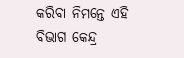କରିବା ନିମନ୍ତେ ଏହି ବିଭାଗ କେନ୍ଦ୍ର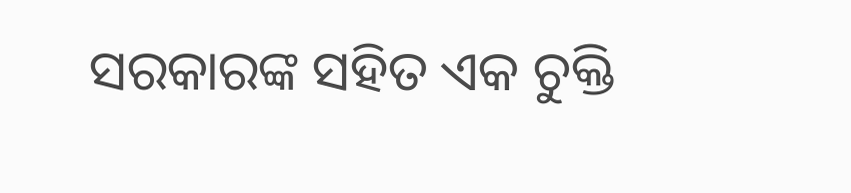ସରକାରଙ୍କ ସହିତ ଏକ ଚୁକ୍ତି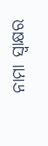ନାମା ସ୍ୱାକ୍ଷର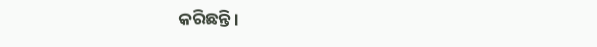କରିଛନ୍ତି ।